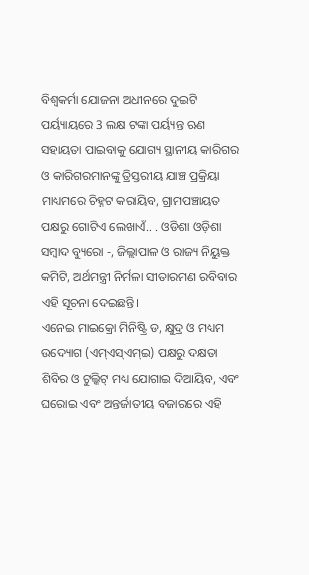ବିଶ୍ୱକର୍ମା ଯୋଜନା ଅଧୀନରେ ଦୁଇଟି ପର୍ୟ୍ୟାୟରେ 3 ଲକ୍ଷ ଟଙ୍କା ପର୍ୟ୍ୟନ୍ତ ଋଣ ସହାୟତା ପାଇବାକୁ ଯୋଗ୍ୟ ସ୍ଥାନୀୟ କାରିଗର ଓ କାରିଗରମାନଙ୍କୁ ତ୍ରିସ୍ତରୀୟ ଯାଞ୍ଚ ପ୍ରକ୍ରିୟା ମାଧ୍ୟମରେ ଚିହ୍ନଟ କରାୟିବ, ଗ୍ରାମପଞ୍ଚାୟତ ପକ୍ଷରୁ ଗୋଟିଏ ଲେଖାଏଁ.. . ଓଡିଶା ଓଡ଼ିଶା ସମ୍ବାଦ ବ୍ୟୁରୋ -, ଜିଲ୍ଲାପାଳ ଓ ରାଜ୍ୟ ନିୟୁକ୍ତ କମିଟି, ଅର୍ଥମନ୍ତ୍ରୀ ନିର୍ମଳା ସୀତାରମଣ ରବିବାର ଏହି ସୂଚନା ଦେଇଛନ୍ତି।
ଏନେଇ ମାଇକ୍ରୋ ମିନିଷ୍ଟ୍ରି ଡ, କ୍ଷୁଦ୍ର ଓ ମଧ୍ୟମ ଉଦ୍ୟୋଗ (ଏମ୍ଏସ୍ଏମ୍ଇ) ପକ୍ଷରୁ ଦକ୍ଷତା ଶିବିର ଓ ଟୁଲ୍କିଟ୍ ମଧ୍ୟ ଯୋଗାଇ ଦିଆୟିବ, ଏବଂ ଘରୋଇ ଏବଂ ଅନ୍ତର୍ଜାତୀୟ ବଜାରରେ ଏହି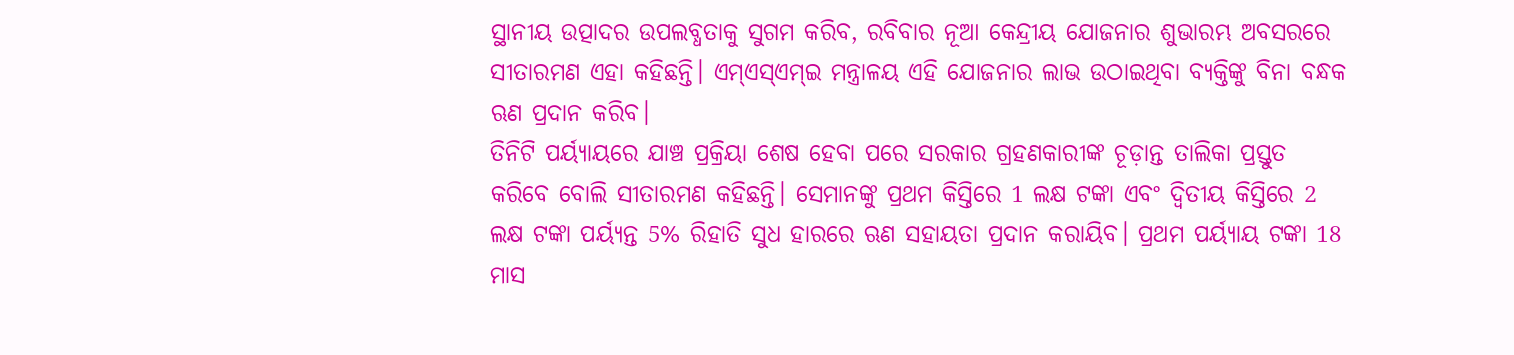ସ୍ଥାନୀୟ ଉତ୍ପାଦର ଉପଲବ୍ଧତାକୁ ସୁଗମ କରିବ, ରବିବାର ନୂଆ କେନ୍ଦ୍ରୀୟ ଯୋଜନାର ଶୁଭାରମ୍ଭ ଅବସରରେ ସୀତାରମଣ ଏହା କହିଛନ୍ତି। ଏମ୍ଏସ୍ଏମ୍ଇ ମନ୍ତ୍ରାଳୟ ଏହି ଯୋଜନାର ଲାଭ ଉଠାଇଥିବା ବ୍ୟକ୍ତିଙ୍କୁ ବିନା ବନ୍ଧକ ଋଣ ପ୍ରଦାନ କରିବ।
ତିନିଟି ପର୍ୟ୍ୟାୟରେ ଯାଞ୍ଚ ପ୍ରକ୍ରିୟା ଶେଷ ହେବା ପରେ ସରକାର ଗ୍ରହଣକାରୀଙ୍କ ଚୂଡ଼ାନ୍ତ ତାଲିକା ପ୍ରସ୍ତୁତ କରିବେ ବୋଲି ସୀତାରମଣ କହିଛନ୍ତି। ସେମାନଙ୍କୁ ପ୍ରଥମ କିସ୍ତିରେ 1 ଲକ୍ଷ ଟଙ୍କା ଏବଂ ଦ୍ୱିତୀୟ କିସ୍ତିରେ 2 ଲକ୍ଷ ଟଙ୍କା ପର୍ୟ୍ୟନ୍ତ 5% ରିହାତି ସୁଧ ହାରରେ ଋଣ ସହାୟତା ପ୍ରଦାନ କରାୟିବ। ପ୍ରଥମ ପର୍ୟ୍ୟାୟ ଟଙ୍କା 18 ମାସ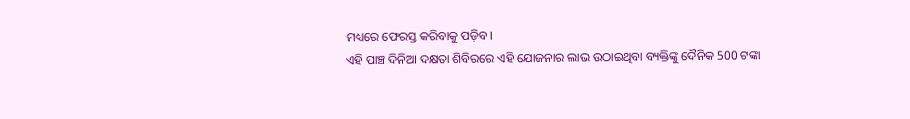ମଧ୍ୟରେ ଫେରସ୍ତ କରିବାକୁ ପଡ଼ିବ।
ଏହି ପାଞ୍ଚ ଦିନିଆ ଦକ୍ଷତା ଶିବିରରେ ଏହି ଯୋଜନାର ଲାଭ ଉଠାଇଥିବା ବ୍ୟକ୍ତିଙ୍କୁ ଦୈନିକ 500 ଟଙ୍କା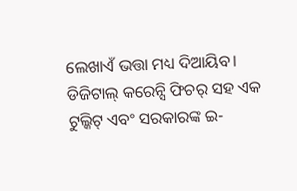ଲେଖାଏଁ ଭତ୍ତା ମଧ୍ୟ ଦିଆୟିବ। ଡିଜିଟାଲ୍ କରେନ୍ସି ଫିଚର୍ ସହ ଏକ ଟୁଲ୍କିଟ୍ ଏବଂ ସରକାରଙ୍କ ଇ-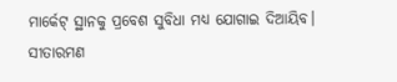ମାର୍କେଟ୍ ସ୍ଥାନକୁ ପ୍ରବେଶ ସୁବିଧା ମଧ୍ୟ ଯୋଗାଇ ଦିଆୟିବ।
ସୀତାରମଣ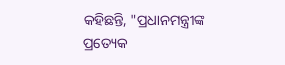କହିଛନ୍ତି, "ପ୍ରଧାନମନ୍ତ୍ରୀଙ୍କ ପ୍ରତ୍ୟେକ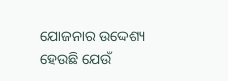ଯୋଜନାର ଉଦ୍ଦେଶ୍ୟ ହେଉଛି ଯେଉଁ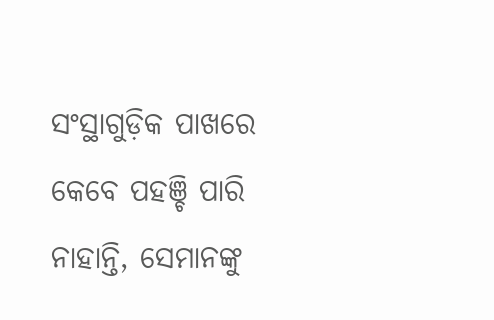ସଂସ୍ଥାଗୁଡ଼ିକ ପାଖରେ କେବେ ପହଞ୍ଚି ପାରି ନାହାନ୍ତି, ସେମାନଙ୍କୁ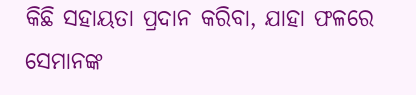କିଛି ସହାୟତା ପ୍ରଦାନ କରିବା, ଯାହା ଫଳରେ ସେମାନଙ୍କ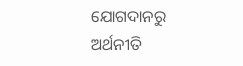ଯୋଗଦାନରୁ ଅର୍ଥନୀତି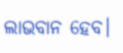ଲାଭବାନ ହେବ।